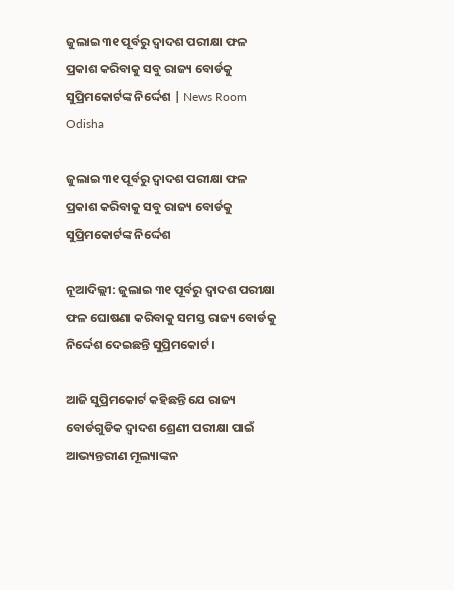ଜୁଲାଇ ୩୧ ପୂର୍ବରୁ ଦ୍ବାଦଶ ପରୀକ୍ଷା ଫଳ ପ୍ରକାଶ କରିବାକୁ ସବୁ ରାଜ୍ୟ ବୋର୍ଡକୁ ସୁପ୍ରିମକୋର୍ଟଙ୍କ ନିର୍ଦ୍ଦେଶ | News Room Odisha

ଜୁଲାଇ ୩୧ ପୂର୍ବରୁ ଦ୍ବାଦଶ ପରୀକ୍ଷା ଫଳ ପ୍ରକାଶ କରିବାକୁ ସବୁ ରାଜ୍ୟ ବୋର୍ଡକୁ ସୁପ୍ରିମକୋର୍ଟଙ୍କ ନିର୍ଦ୍ଦେଶ

ନୂଆଦିଲ୍ଲୀ: ଜୁଲାଇ ୩୧ ପୂର୍ବରୁ ଦ୍ବାଦଶ ପରୀକ୍ଷା ଫଳ ଘୋଷଣା କରିବାକୁ ସମସ୍ତ ରାଜ୍ୟ ବୋର୍ଡକୁ ନିର୍ଦ୍ଦେଶ ଦେଇଛନ୍ତି ସୁପ୍ରିମକୋର୍ଟ ।

ଆଜି ସୁପ୍ରିମକୋର୍ଟ କହିଛନ୍ତି ଯେ ରାଜ୍ୟ ବୋର୍ଡଗୁଡିକ ଦ୍ୱାଦଶ ଶ୍ରେଣୀ ପରୀକ୍ଷା ପାଇଁ ଆଭ୍ୟନ୍ତରୀଣ ମୂଲ୍ୟାଙ୍କନ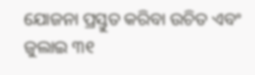ଯୋଜନା ପ୍ରସ୍ତୁତ କରିବା ଉଚିତ ଏବଂ ଜୁଲାଇ ୩୧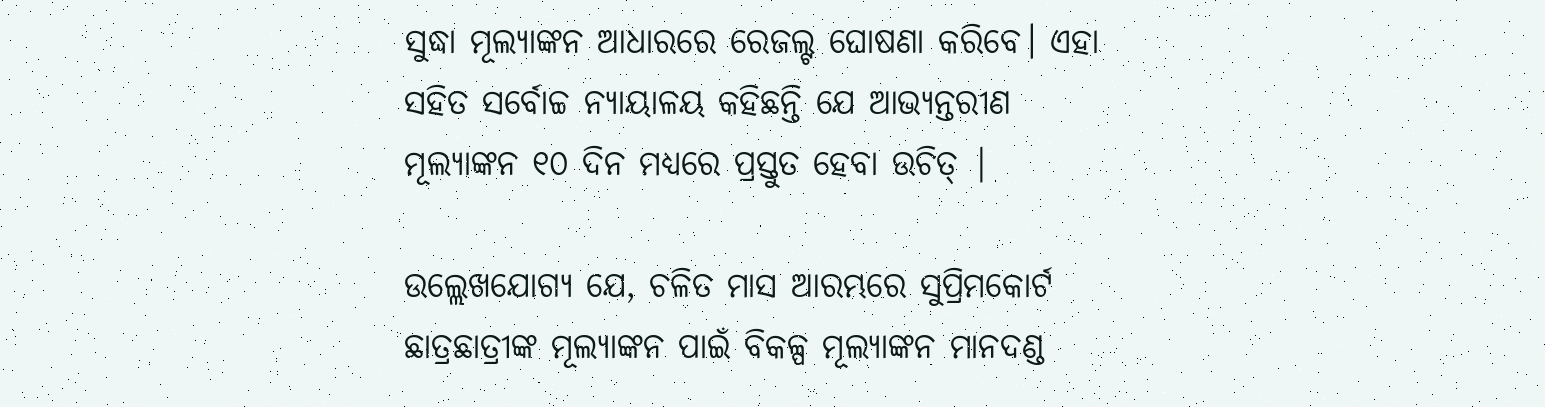ସୁଦ୍ଧା ମୂଲ୍ୟାଙ୍କନ ଆଧାରରେ ରେଜଲ୍ଟ ଘୋଷଣା କରିବେ। ଏହା ସହିତ ସର୍ବୋଚ୍ଚ ନ୍ୟାୟାଳୟ କହିଛନ୍ତି ଯେ ଆଭ୍ୟନ୍ତରୀଣ ମୂଲ୍ୟାଙ୍କନ ୧୦ ଦିନ ମଧ୍ୟରେ ପ୍ରସ୍ତୁତ ହେବା ଉଚିତ୍ |

ଉଲ୍ଲେଖଯୋଗ୍ୟ ଯେ, ଚଳିତ ମାସ ଆରମ୍ଭରେ ସୁପ୍ରିମକୋର୍ଟ ଛାତ୍ରଛାତ୍ରୀଙ୍କ ମୂଲ୍ୟାଙ୍କନ ପାଇଁ ବିକଳ୍ପ ମୂଲ୍ୟାଙ୍କନ ମାନଦଣ୍ଡ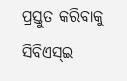ପ୍ରସ୍ତୁତ କରିବାକୁ ସିବିଏସ୍ଇ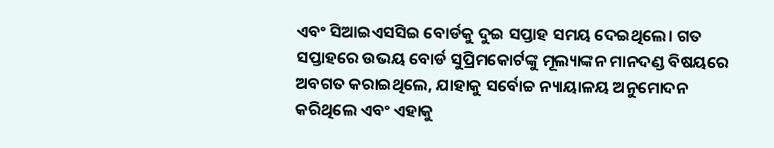ଏବଂ ସିଆଇଏସସିଇ ବୋର୍ଡକୁ ଦୁଇ ସପ୍ତାହ ସମୟ ଦେଇଥିଲେ। ଗତ ସପ୍ତାହରେ ଉଭୟ ବୋର୍ଡ ସୁପ୍ରିମକୋର୍ଟଙ୍କୁ ମୂଲ୍ୟାଙ୍କନ ମାନଦଣ୍ଡ ବିଷୟରେ ଅବଗତ କରାଇଥିଲେ, ଯାହାକୁ ସର୍ବୋଚ୍ଚ ନ୍ୟାୟାଳୟ ଅନୁମୋଦନ କରିଥିଲେ ଏବଂ ଏହାକୁ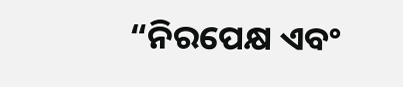“ନିରପେକ୍ଷ ଏବଂ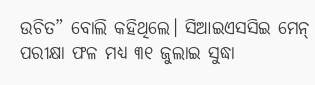ଉଚିତ” ବୋଲି କହିଥିଲେ। ସିଆଇଏସସିଇ ମେନ୍ ପରୀକ୍ଷା ଫଳ ମଧ୍ୟ ୩୧ ଜୁଲାଇ ସୁଦ୍ଧା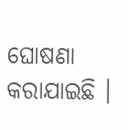ଘୋଷଣା କରାଯାଇଛି ।